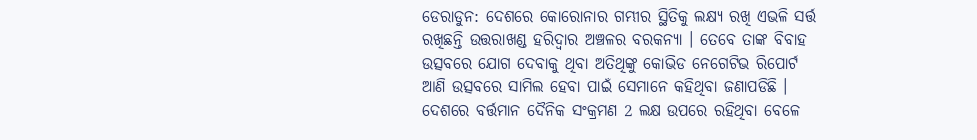ଡେରାଡୁନ: ଦେଶରେ କୋରୋନାର ଗମ୍ଭୀର ସ୍ଥିତିକୁ ଲକ୍ଷ୍ୟ ରଖି ଏଭଳି ସର୍ତ୍ତ ରଖିଛନ୍ତି ଉତ୍ତରାଖଣ୍ଡ ହରିଦ୍ବାର ଅଞ୍ଚଳର ବରକନ୍ୟା । ତେବେ ତାଙ୍କ ବିବାହ ଉତ୍ସବରେ ଯୋଗ ଦେବାକୁ ଥିବା ଅତିଥିଙ୍କୁ କୋଭିଡ ନେଗେଟିଭ ରିପୋର୍ଟ ଆଣି ଉତ୍ସବରେ ସାମିଲ ହେବା ପାଇଁ ସେମାନେ କହିଥିବା ଜଣାପଡିଛି ।
ଦେଶରେ ବର୍ତ୍ତମାନ ଦୈନିକ ସଂକ୍ରମଣ 2 ଲକ୍ଷ ଉପରେ ରହିଥିବା ବେଳେ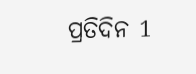ପ୍ରତିଦିନ 1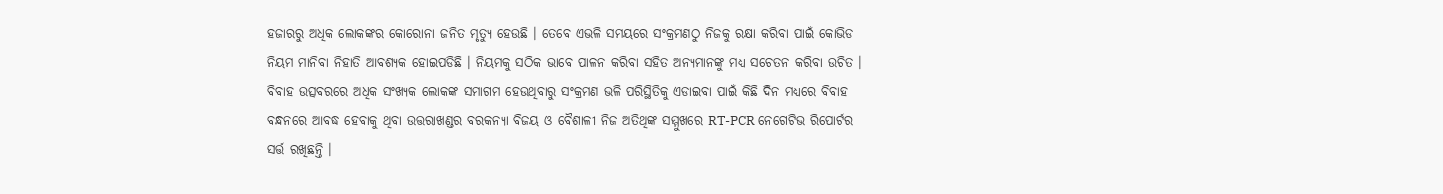ହଜାରରୁ ଅଧିକ ଲୋକଙ୍କର କୋରୋନା ଜନିତ ମୃତ୍ୟୁ ହେଉଛି । ତେବେ ଏଭଳି ସମୟରେ ସଂକ୍ରମଣଠୁ ନିଜକୁ ରକ୍ଷା କରିବା ପାଇଁ କୋଭିଡ ନିୟମ ମାନିବା ନିହାତି ଆବଶ୍ୟକ ହୋଇପଡିଛି । ନିୟମକୁ ସଠିକ ଭାବେ ପାଳନ କରିବା ସହିତ ଅନ୍ୟମାନଙ୍କୁ ମଧ୍ୟ ସଚେତନ କରିବା ଉଚିତ । ବିବାହ ଉତ୍ସବରରେ ଅଧିକ ସଂଖ୍ୟକ ଲୋକଙ୍କ ସମାଗମ ହେଉଥିବାରୁ ସଂକ୍ରମଣ ଭଳି ପରିସ୍ଥିତିକୁ ଏଡାଇବା ପାଇଁ କିଛି ଦିନ ମଧ୍ୟରେ ବିବାହ ବନ୍ଧନରେ ଆବଦ୍ଧ ହେବାକୁ ଥିବା ଉତ୍ତରାଖଣ୍ଡର ବରକନ୍ୟା ବିଜୟ ଓ ବୈଶାଳୀ ନିଜ ଅତିଥିଙ୍କ ସମ୍ମୁଖରେ RT-PCR ନେଗେଟିଭ ରିପୋର୍ଟର ସର୍ତ୍ତ ରଖିଛନ୍ତି ।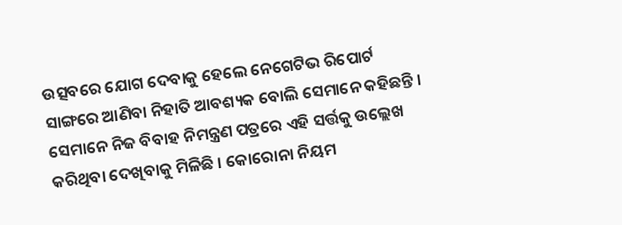ଉତ୍ସବରେ ଯୋଗ ଦେବାକୁ ହେଲେ ନେଗେଟିଭ ରିପୋର୍ଟ ସାଙ୍ଗରେ ଆଣିବା ନିହାତି ଆବଶ୍ୟକ ବୋଲି ସେମାନେ କହିଛନ୍ତି ।
ସେମାନେ ନିଜ ବିବାହ ନିମନ୍ତ୍ରଣ ପତ୍ରରେ ଏହି ସର୍ତ୍ତକୁ ଉଲ୍ଲେଖ କରିଥିବା ଦେଖିବାକୁ ମିଳିଛି । କୋରୋନା ନିୟମ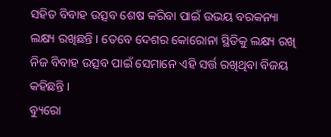ସହିତ ବିବାହ ଉତ୍ସବ ଶେଷ କରିବା ପାଇଁ ଉଭୟ ବରକନ୍ୟା ଲକ୍ଷ୍ୟ ରଖିଛନ୍ତି । ତେବେ ଦେଶର କୋରୋନା ସ୍ଥିତିକୁ ଲକ୍ଷ୍ୟ ରଖି ନିଜ ବିବାହ ଉତ୍ସବ ପାଇଁ ସେମାନେ ଏହି ସର୍ତ୍ତ ରଖିଥିବା ବିଜୟ କହିଛନ୍ତି ।
ବ୍ୟୁରୋ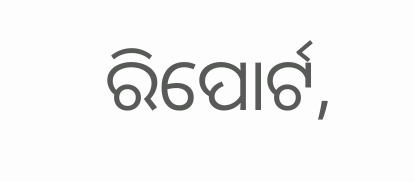ରିପୋର୍ଟ,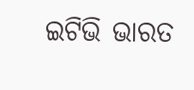ଇଟିଭି ଭାରତ